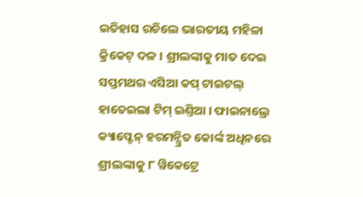ଇତିହାସ ରଚିଲେ ଭାରତୀୟ ମହିଳା କ୍ରିକେଟ୍ ଦଳ । ଶ୍ରୀଲଙ୍କାକୁ ମାତ ଦେଇ ସପ୍ତମଥର ଏସିଆ କପ୍ ଟାଇଟଲ୍ ହାତେଇଲା ଟିମ୍ ଇଣ୍ତିଆ । ଫାଇନାଲ୍ରେ କ୍ୟାପ୍ଟେନ୍ ହରମନ୍ପ୍ରିତ କୋର୍ଙ୍କ ଅଧିନରେ ଶ୍ରୀଲଙ୍କାକୁ ୮ ୱିକେଟ୍ରେ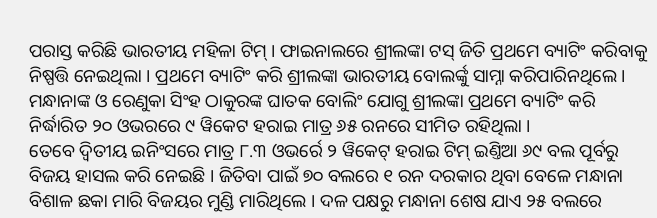ପରାସ୍ତ କରିଛି ଭାରତୀୟ ମହିଳା ଟିମ୍ । ଫାଇନାଲରେ ଶ୍ରୀଲଙ୍କା ଟସ୍ ଜିତି ପ୍ରଥମେ ବ୍ୟାଟିଂ କରିବାକୁ ନିଷ୍ପତ୍ତି ନେଇଥିଲା । ପ୍ରଥମେ ବ୍ୟାଟିଂ କରି ଶ୍ରୀଲଙ୍କା ଭାରତୀୟ ବୋଲର୍ଙ୍କୁ ସାମ୍ନା କରିପାରିନଥିଲେ । ମନ୍ଧାନାଙ୍କ ଓ ରେଣୁକା ସିଂହ ଠାକୁରଙ୍କ ଘାତକ ବୋଲିଂ ଯୋଗୁ ଶ୍ରୀଲଙ୍କା ପ୍ରଥମେ ବ୍ୟାଟିଂ କରି ନିର୍ଦ୍ଧାରିତ ୨୦ ଓଭରରେ ୯ ୱିକେଟ ହରାଇ ମାତ୍ର ୬୫ ରନରେ ସୀମିତ ରହିଥିଲା ।
ତେବେ ଦ୍ୱିତୀୟ ଇନିଂସରେ ମାତ୍ର ୮.୩ ଓଭର୍ରେ ୨ ୱିକେଟ୍ ହରାଇ ଟିମ୍ ଇଣ୍ତିଆ ୬୯ ବଲ ପୂର୍ବରୁ ବିଜୟ ହାସଲ କରି ନେଇଛି । ଜିତିବା ପାଇଁ ୭୦ ବଲରେ ୧ ରନ ଦରକାର ଥିବା ବେଳେ ମନ୍ଧାନା ବିଶାଳ ଛକା ମାରି ବିଜୟର ମୁଣ୍ଡି ମାରିଥିଲେ । ଦଳ ପକ୍ଷରୁ ମନ୍ଧାନା ଶେଷ ଯାଏ ୨୫ ବଲରେ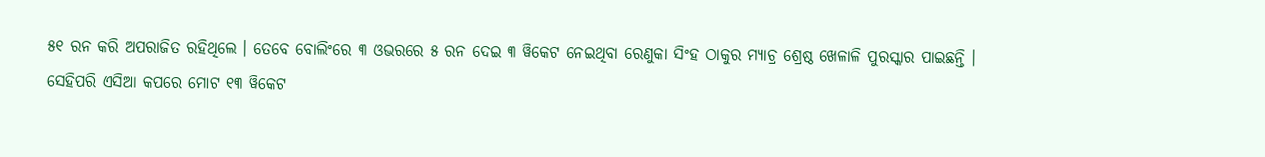୫୧ ରନ କରି ଅପରାଜିତ ରହିଥିଲେ । ତେବେ ବୋଲିଂରେ ୩ ଓଭରରେ ୫ ରନ ଦେଇ ୩ ୱିକେଟ ନେଇଥିବା ରେଣୁକା ସିଂହ ଠାକୁର ମ୍ୟାଚ୍ର ଶ୍ରେଷ୍ଠ ଖେଳାଳି ପୁରସ୍କାର ପାଇଛନ୍ତି ।
ସେହିପରି ଏସିଆ କପରେ ମୋଟ ୧୩ ୱିକେଟ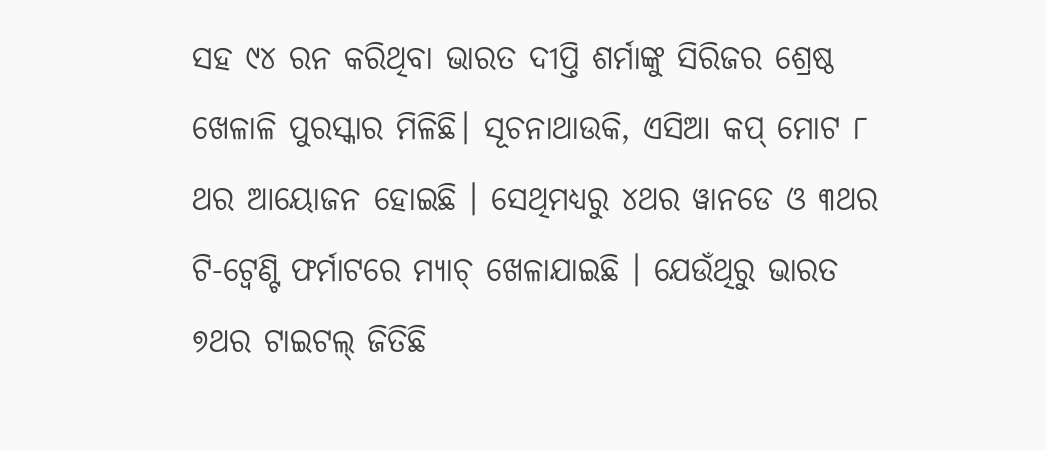ସହ ୯୪ ରନ କରିଥିବା ଭାରତ ଦୀପ୍ତି ଶର୍ମାଙ୍କୁ ସିରିଜର ଶ୍ରେଷ୍ଠ ଖେଳାଳି ପୁରସ୍କାର ମିଳିଛି। ସୂଚନାଥାଉକି, ଏସିଆ କପ୍ ମୋଟ ୮ ଥର ଆୟୋଜନ ହୋଇଛି । ସେଥିମଧ୍ୟରୁ ୪ଥର ୱାନଡେ ଓ ୩ଥର ଟି-ଟ୍ୱେଣ୍ଟି ଫର୍ମାଟରେ ମ୍ୟାଚ୍ ଖେଳାଯାଇଛି । ଯେଉଁଥିରୁ ଭାରତ ୭ଥର ଟାଇଟଲ୍ ଜିତିଛି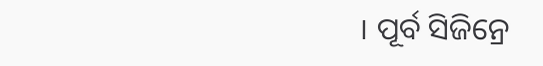। ପୂର୍ବ ସିଜିନ୍ରେ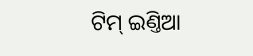ଟିମ୍ ଇଣ୍ତିଆ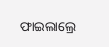ଫାଇଲାଲ୍ରେ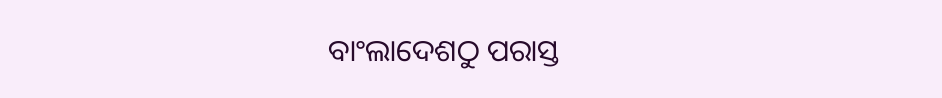ବାଂଲାଦେଶଠୁ ପରାସ୍ତ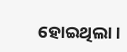ହୋଇଥିଲା।